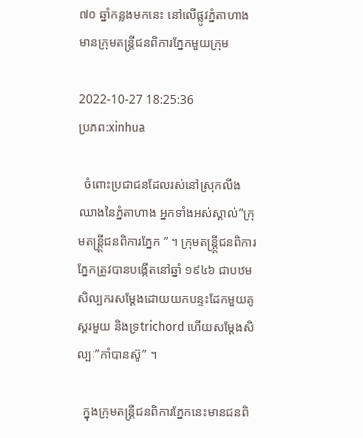៧០ ឆ្នាំកន្លងមកនេះ នៅលើផ្លូវភ្នំតាហាងមានក្រុមតន្ត្រីជនពិការភ្នែកមួយក្រុម

2022-10-27 18:25:36
ប្រភព:xinhua

  ចំពោះប្រជាជនដែលរស់នៅស្រុកលីងឈាងនៃភ្នំតាហាង អ្នកទាំងអស់ស្គាល់”ក្រុមតន្រ្តី្តជនពិការភ្នែក ” ។ ក្រុមតន្រ្តី្តជនពិការភ្នែកត្រូវបានបង្កើតនៅឆ្នាំ ១៩៤៦ ជាបឋម សិល្បករសម្តែងដោយយកបន្ទះដែកមួយគូ ស្គរមួយ និងទ្រtrichord ហើយសម្តែងសិល្បៈ”កាំបានស៊ូ” ។

  ក្នុងក្រុមតន្រ្តីជនពិការភ្នែកនេះមានជនពិ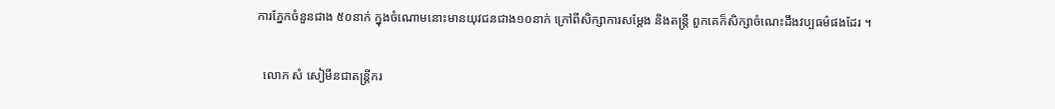ការភ្នែកចំនួនជាង ៥០នាក់ ក្នុងចំណោមនោះមានយុវជនជាង១០នាក់ ក្រៅពីសិក្សាការសម្តែង និងតន្ត្រី ពួកគេក៏សិក្សាចំណេះដឹងវប្បធម៌ផងដែរ ។

  លោក សំ សៀមីនជាតន្ត្រីករ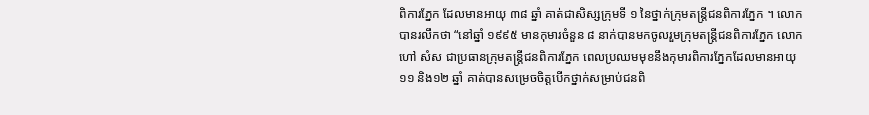ពិការភ្នែក ដែលមានអាយុ ៣៨ ឆ្នាំ គាត់ជាសិស្សក្រុមទី ១ នៃថ្នាក់ក្រុមតន្រ្តីជនពិការភ្នែក ។ លោកបានរលឹកថា “នៅឆ្នាំ ១៩៩៥ មានកុមារចំនួន ៨ នាក់បានមកចូលរួមក្រុមតន្រ្តីជនពិការភ្នែក លោក ហៅ សំស ជាប្រធានក្រុមតន្រ្តីជនពិការភ្នែក ពេលប្រឈមមុខនឹងកុមារពិការភ្នែកដែលមានអាយុ ១១ និង១២ ឆ្នាំ គាត់បានសម្រេចចិត្តបើកថ្នាក់សម្រាប់ជនពិ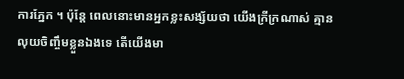ការភ្នែក ។ ប៉ុន្តែ ពេលនោះមានអ្នកខ្លះសង្ស័យថា យើងក្រីក្រណាស់ គ្មានលុយចិញ្ចឹមខ្លួនឯងទេ តើយើងមា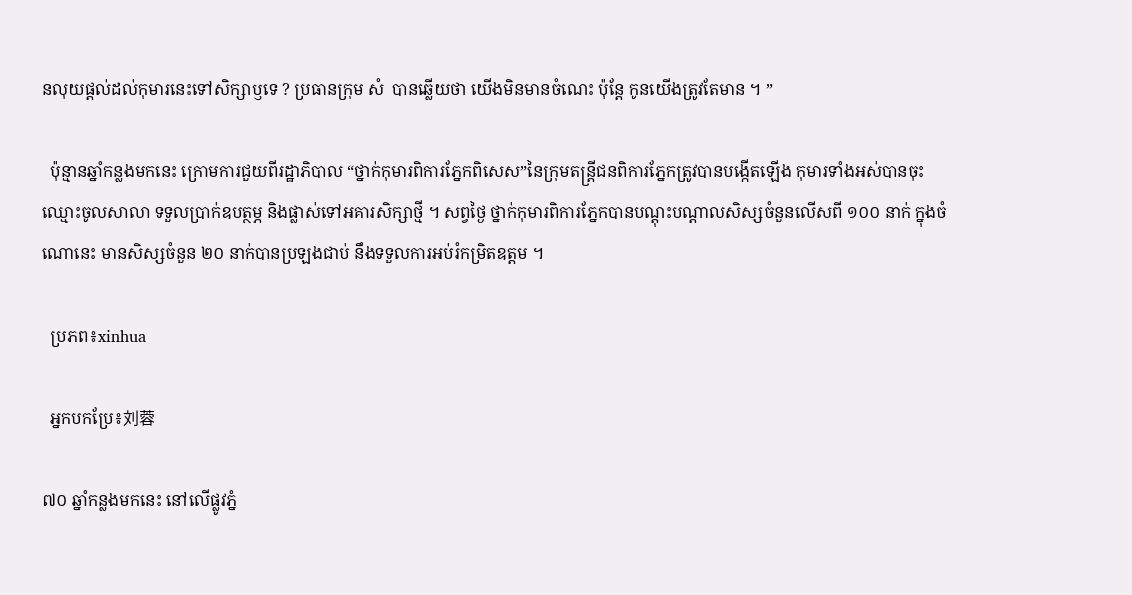នលុយផ្តល់ដល់កុមារនេះទៅសិក្សាឫទេ ? ប្រធានក្រុម សំ  បានឆ្លើយថា យើងមិនមានចំណេះ ប៉ុន្តែ កូនយើងត្រូវតែមាន ។ ”

  ប៉ុន្មានឆ្នាំកន្លងមកនេះ ក្រោមការជួយពីរដ្ឋាភិបាល “ថ្នាក់កុមារពិការភ្នែកពិសេស”នៃក្រុមតន្ត្រីជនពិការភ្នែកត្រូវបានបង្កើតឡើង កុមារទាំងអស់បានចុះឈ្មោះចូលសាលា ទទួលប្រាក់ឧបត្ថម្ភ និងផ្លាស់ទៅអគារសិក្សាថ្មី ។ សព្វថ្ងៃ ថ្នាក់កុមារពិការភ្នែកបានបណ្តុះបណ្តាលសិស្សចំនួនលើសពី ១០០ នាក់ ក្នុងចំណោនេះ មានសិស្សចំនួន ២០ នាក់បានប្រឡងជាប់ នឹងទទួលការអប់រំកម្រិតឧត្តម ។

  ប្រភព៖xinhua

  អ្នកបកប្រែ៖刘蓉

៧០ ឆ្នាំកន្លងមកនេះ នៅលើផ្លូវភ្នំ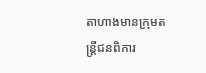តាហាងមានក្រុមតន្ត្រីជនពិការ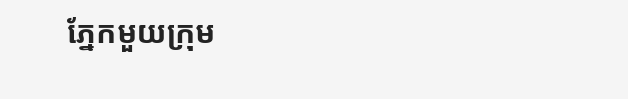ភ្នែកមួយក្រុម